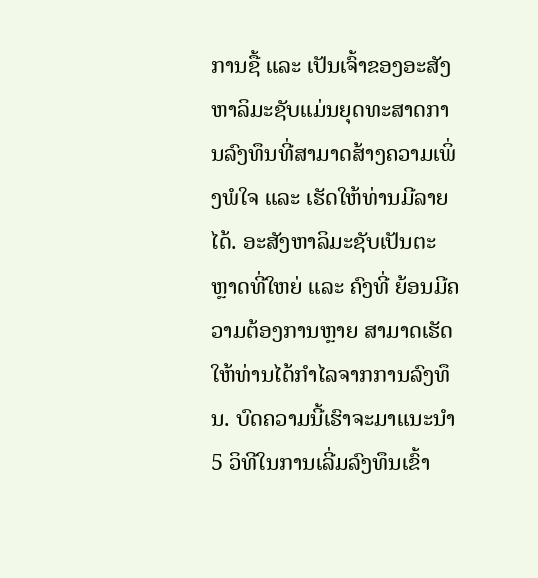ການຊື້ ແລະ ເປັນເຈົ້າຂອງອະສັງຫາລິມະຊັບແມ່ນຍຸດທະສາດການລົງທຶນທີ່ສາມາດສ້າງຄວາມເພິ່ງພໍໃຈ ແລະ ເຮັດໃຫ້ທ່ານມີລາຍໄດ້. ອະສັງຫາລິມະຊັບເປັນຕະຫຼາດທີ່ໃຫຍ່ ແລະ ຄົງທີ່ ຍ້ອນມີຄວາມຕ້ອງການຫຼາຍ ສາມາດເຮັດໃຫ້ທ່ານໄດ້ກຳໄລຈາກການລົງທຶນ. ບົດຄວາມນີ້ເຮົາຈະມາແນະນຳ 5 ວິທີໃນການເລີ່ມລົງທຶນເຂົ້າ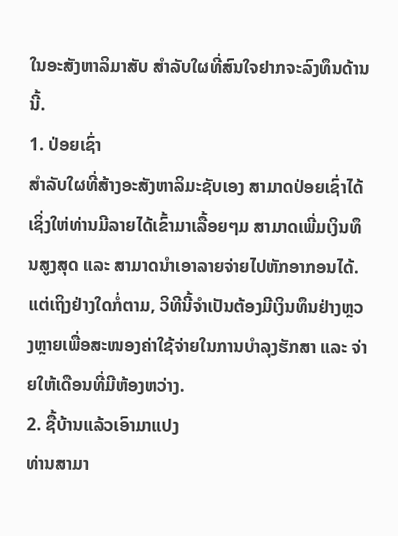ໃນອະສັງຫາລິມາສັບ ສຳລັບໃຜທີ່ສົນໃຈຢາກຈະລົງທຶນດ້ານນີ້.
1. ປ່ອຍເຊົ່າ
ສຳລັບໃຜທີ່ສ້າງອະສັງຫາລິມະຊັບເອງ ສາມາດປ່ອຍເຊົ່າໄດ້ ເຊິ່ງໃຫ່ທ່ານມີລາຍໄດ້ເຂົ້າມາເລື້ອຍໆມ ສາມາດເພີ່ມເງິນທຶນສູງສຸດ ແລະ ສາມາດນຳເອາລາຍຈ່າຍໄປຫັກອາກອນໄດ້. ແຕ່ເຖິງຢ່າງໃດກໍ່ຕາມ, ວິທີນີ້ຈຳເປັນຕ້ອງມີເງິນທຶນຢ່າງຫຼວງຫຼາຍເພື່ອສະໜອງຄ່າໃຊ້ຈ່າຍໃນການບຳລຸງຮັກສາ ແລະ ຈ່າຍໃຫ້ເດືອນທີ່ມີຫ້ອງຫວ່າງ.
2. ຊື້ບ້ານແລ້ວເອົາມາແປງ
ທ່ານສາມາ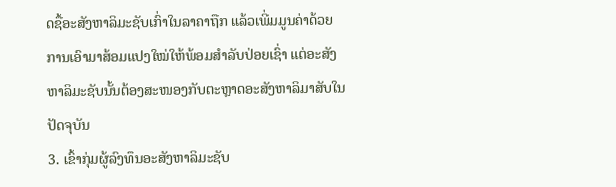ດຊື້ອະສັງຫາລິມະຊັບເກົ່າໃນລາຄາຖືກ ແລ້ວເພີ່ມມູນຄ່າດ້ວຍການເອົາມາສ້ອມແປງໃໝ່ໃຫ້ພ້ອມສຳລັບປ່ອຍເຊົ່າ ແຕ່ອະສັງຫາລິມະຊັບນັ້ນຕ້ອງສະໜອງກັບຕະຫຼາດອະສັງຫາລິມາສັບໃນປັດຈຸບັນ
3. ເຂົ້າກຸ່ມຜູ້ລົງທຶນອະສັງຫາລິມະຊັບ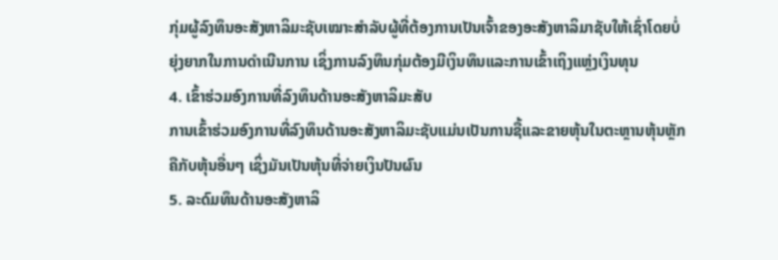ກຸ່ມຜູ້ລົງທຶນອະສັງຫາລິມະຊັບເໝາະສຳລັບຜູ້ທີ່ຕ້ອງການເປັນເຈົ້າຂອງອະສັງຫາລິມາຊັບໃຫ້ເຊົ່າໂດຍບໍ່ຍຸ່ງຍາກໃນການດຳເນີນການ ເຊິ່ງການລົງທຶນກຸ່ມຕ້ອງມີເງິນທຶນແລະການເຂົ້າເຖິງແຫຼ່ງເງິນທຸນ
4. ເຂົ້າຮ່ວມອົງການທີ່ລົງທຶນດ້ານອະສັງຫາລິມະສັບ
ການເຂົ້າຮ່ວມອົງການທີ່ລົງທຶນດ້ານອະສັງຫາລິມະຊັບແມ່ນເປັນການຊື້ແລະຂາຍຫຸ້ນໃນຕະຫຼານຫຸ້ນຫຼັກຄືກັບຫຸ້ນອື່ນໆ ເຊິ່ງມັນເປັນຫຸ້ນທີ່ຈ່າຍເງິນປັນຜົນ
5. ລະດົມທຶນດ້ານອະສັງຫາລິ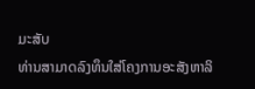ມະສັບ
ທ່ານສາມາດລົງທຶນໃສ່ໂຄງການອະສັງຫາລິ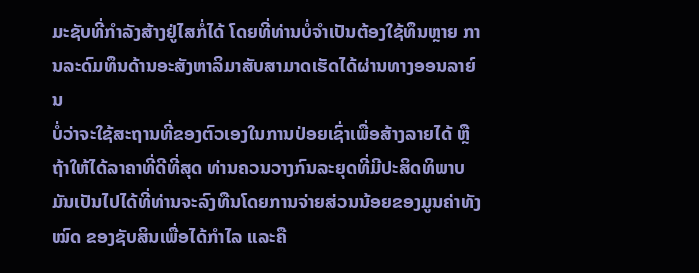ມະຊັບທີ່ກຳລັງສ້າງຢູ່ໄສກໍ່ໄດ້ ໂດຍທີ່ທ່ານບໍ່ຈຳເປັນຕ້ອງໃຊ້ທຶນຫຼາຍ ການລະດົມທຶນດ້ານອະສັງຫາລິມາສັບສາມາດເຮັດໄດ້ຜ່ານທາງອອນລາຍ໌ນ
ບໍ່ວ່າຈະໃຊ້ສະຖານທີ່ຂອງຕົວເອງໃນການປ່ອຍເຊົ່າເພື່ອສ້າງລາຍໄດ້ ຫຼື ຖ້າໃຫ້ໄດ້ລາຄາທີ່ດີທີ່ສຸດ ທ່ານຄວນວາງກົນລະຍຸດທີ່ມີປະສິດທິພາບ ມັນເປັນໄປໄດ້ທີ່ທ່ານຈະລົງທືນໂດຍການຈ່າຍສ່ວນນ້ອຍຂອງມູນຄ່າທັງໝົດ ຂອງຊັບສິນເພື່ອໄດ້ກຳໄລ ແລະຄື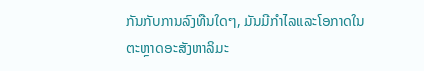ກັນກັບການລົງທືນໃດໆ, ມັນມີກຳໄລແລະໂອກາດໃນຕະຫຼາດອະສັງຫາລິມະ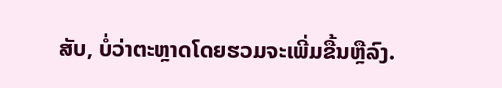ສັບ, ບໍ່ວ່າຕະຫຼາດໂດຍຮວມຈະເພີ່ມຂື້ນຫຼືລົງ.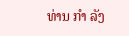ທ່ານ ກຳ ລັງ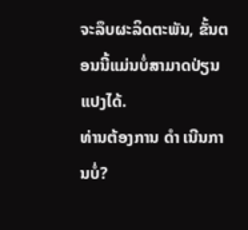ຈະລຶບຜະລິດຕະພັນ, ຂັ້ນຕອນນີ້ແມ່ນບໍ່ສາມາດປ່ຽນແປງໄດ້.
ທ່ານຕ້ອງການ ດຳ ເນີນການບໍ່?